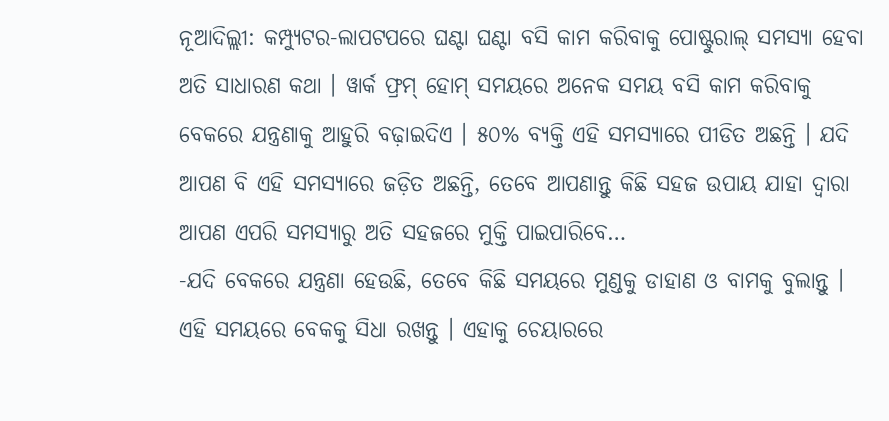ନୂଆଦିଲ୍ଲୀ: କମ୍ପ୍ୟୁଟର-ଲାପଟପରେ ଘଣ୍ଟା ଘଣ୍ଟା ବସି କାମ କରିବାକୁ ପୋଷ୍ଟୁରାଲ୍ ସମସ୍ୟା ହେବା ଅତି ସାଧାରଣ କଥା । ୱାର୍କ ଫ୍ରମ୍ ହୋମ୍ ସମୟରେ ଅନେକ ସମୟ ବସି କାମ କରିବାକୁ ବେକରେ ଯନ୍ତ୍ରଣାକୁ ଆହୁରି ବଢ଼ାଇଦିଏ । ୫୦% ବ୍ୟକ୍ତି ଏହି ସମସ୍ୟାରେ ପୀଡିତ ଅଛନ୍ତି । ଯଦି ଆପଣ ବି ଏହି ସମସ୍ୟାରେ ଜଡ଼ିତ ଅଛନ୍ତି, ତେବେ ଆପଣାନ୍ତୁ କିଛି ସହଜ ଉପାୟ ଯାହା ଦ୍ୱାରା ଆପଣ ଏପରି ସମସ୍ୟାରୁ ଅତି ସହଜରେ ମୁକ୍ତି ପାଇପାରିବେ…
-ଯଦି ବେକରେ ଯନ୍ତ୍ରଣା ହେଉଛି, ତେବେ କିଛି ସମୟରେ ମୁଣ୍ଡକୁ ଡାହାଣ ଓ ବାମକୁ ବୁଲାନ୍ତୁ । ଏହି ସମୟରେ ବେକକୁ ସିଧା ରଖନ୍ତୁ । ଏହାକୁ ଚେୟାରରେ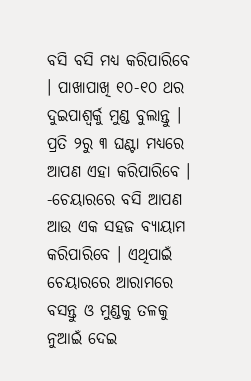ବସି ବସି ମଧ୍ୟ କରିପାରିବେ । ପାଖାପାଖି ୧୦-୧୦ ଥର ଦୁଇପାଶ୍ୱର୍କୁ ମୁଣ୍ଡ ବୁଲାନ୍ତୁ । ପ୍ରତି ୨ରୁ ୩ ଘଣ୍ଟା ମଧ୍ୟରେ ଆପଣ ଏହା କରିପାରିବେ ।
-ଚେୟାରରେ ବସି ଆପଣ ଆଉ ଏକ ସହଜ ବ୍ୟାୟାମ କରିପାରିବେ । ଏଥିପାଇଁ ଚେୟାରରେ ଆରାମରେ ବସନ୍ତୁ ଓ ମୁଣ୍ଡକୁ ତଳକୁ ନୁଆଇଁ ଦେଇ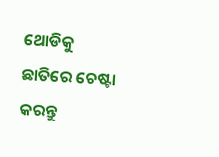ଥୋଡିକୁ ଛାତିରେ ଚେଷ୍ଟା କରନ୍ତୁ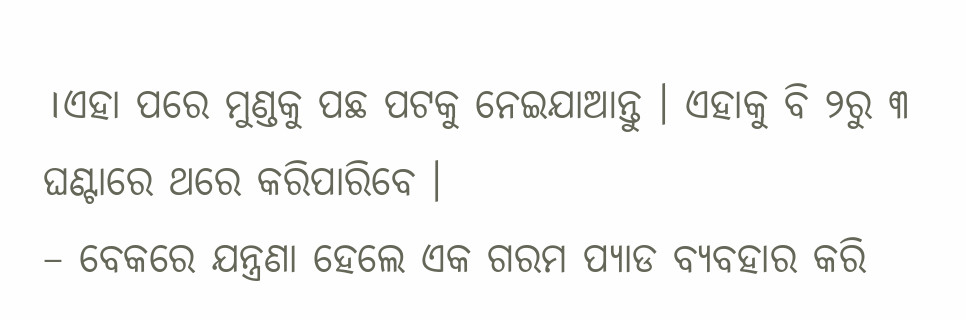।ଏହା ପରେ ମୁଣ୍ଡକୁ ପଛ ପଟକୁ ନେଇଯାଆନ୍ତୁ । ଏହାକୁ ବି ୨ରୁ ୩ ଘଣ୍ଟାରେ ଥରେ କରିପାରିବେ ।
– ବେକରେ ଯନ୍ତ୍ରଣା ହେଲେ ଏକ ଗରମ ପ୍ୟାଡ ବ୍ୟବହାର କରି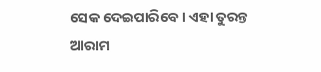ସେକ ଦେଇପାରିବେ । ଏହା ତୁରନ୍ତ ଆରାମ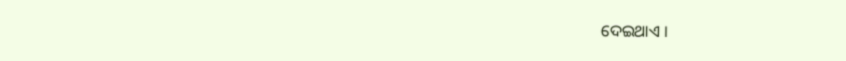ଦେଇଥାଏ ।